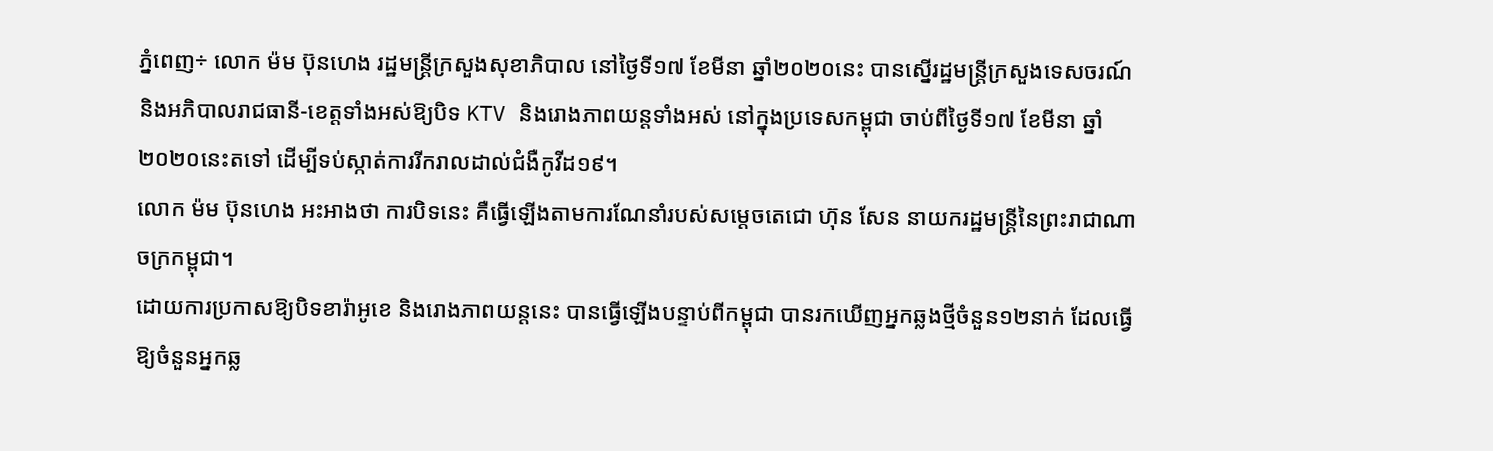ភ្នំពេញ÷ លោក ម៉ម ប៊ុនហេង រដ្ឋមន្រ្តីក្រសួងសុខាភិបាល នៅថ្ងៃទី១៧ ខែមីនា ឆ្នាំ២០២០នេះ បានស្នើរដ្ឋមន្រ្តីក្រសួងទេសចរណ៍ និងអភិបាលរាជធានី-ខេត្តទាំងអស់ឱ្យបិទ KTV និងរោងភាពយន្តទាំងអស់ នៅក្នុងប្រទេសកម្ពុជា ចាប់ពីថ្ងៃទី១៧ ខែមីនា ឆ្នាំ២០២០នេះតទៅ ដើម្បីទប់ស្កាត់ការរីករាលដាល់ជំងឺកូវីដ១៩។
លោក ម៉ម ប៊ុនហេង អះអាងថា ការបិទនេះ គឺធ្វើឡើងតាមការណែនាំរបស់សម្តេចតេជោ ហ៊ុន សែន នាយករដ្ឋមន្រ្តីនៃព្រះរាជាណាចក្រកម្ពុជា។
ដោយការប្រកាសឱ្យបិទខារ៉ាអូខេ និងរោងភាពយន្តនេះ បានធ្វើឡើងបន្ទាប់ពីកម្ពុជា បានរកឃើញអ្នកឆ្លងថ្មីចំនួន១២នាក់ ដែលធ្វើឱ្យចំនួនអ្នកឆ្ល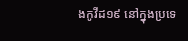ងកូវីដ១៩ នៅក្នុងប្រទេ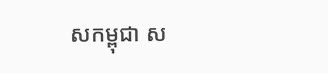សកម្ពុជា ស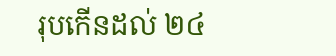រុបកើនដល់ ២៤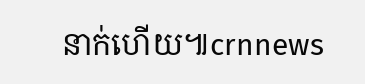នាក់ហើយ៕crnnews